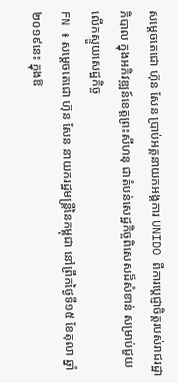សម្តេចតេជោ ហ៊ុន សែន ប្រាប់អគ្គនាយកអង្គការ UNIDO ពីការប្តេជ្ញាចិត្តរបស់រាជរដ្ឋាភិបាល ក្នុងអភិវឌ្ឍន៍ខេត្តព្រះសីហនុ ជាតំបន់សេដ្ឋកិច្ចពិសេសដ៏សំខាន់ សម្រាប់ជួយលើកស្ទួយសេដ្ឋកិច្ច
FN ៖ សម្តេចតេជោ ហ៊ុន សែន នាយករដ្ឋមន្ត្រីនៃកម្ពុជា នៅព្រឹកថ្ងៃទី១៥ ខែតុលា ឆ្នាំ២០១៩នេះ ក្នុងឱ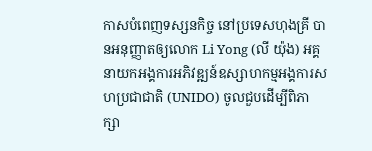កាសបំពេញទស្សនកិច្ច នៅប្រទេសហុងគ្រី បានអនុញ្ញាតឲ្យលោក Li Yong (លី យ៉ុង) អគ្គនាយកអង្គការអភិវឌ្ឍន៍ឧស្សាហកម្មអង្គការសហប្រជាជាតិ (UNIDO) ចូលជួបដើម្បីពិភាក្សា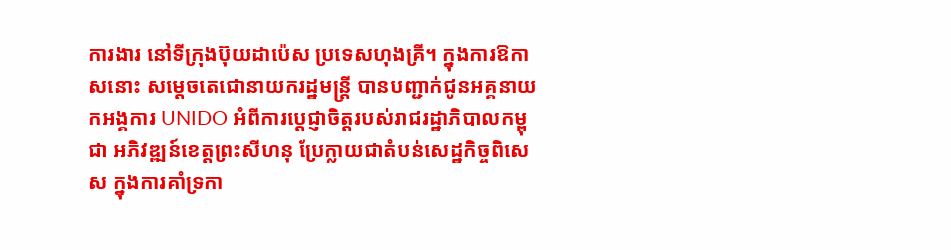ការងារ នៅទីក្រុងប៊ុយដាប៉េស ប្រទេសហុងគ្រី។ ក្នុងការឱកាសនោះ សម្តេចតេជោនាយករដ្ឋមន្ត្រី បានបញ្ជាក់ជូនអគ្គនាយកអង្គការ UNIDO អំពីការប្តេជ្ញាចិត្តរបស់រាជរដ្ឋាភិបាលកម្ពុជា អភិវឌ្ឍន៍ខេត្តព្រះសីហនុ ប្រែក្លាយជាតំបន់សេដ្ឋកិច្ចពិសេស ក្នុងការគាំទ្រកា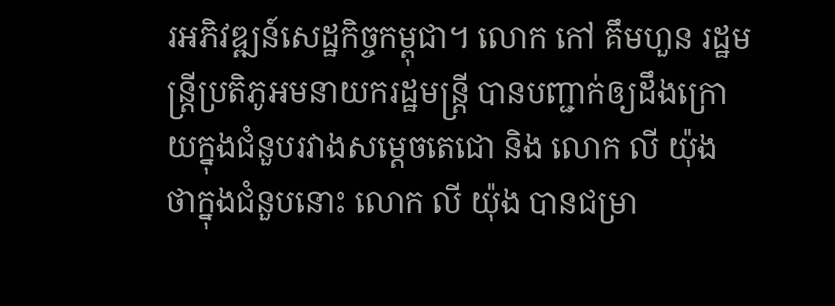រអភិវឌ្ឍន៍សេដ្ឋកិច្ចកម្ពុជា។ លោក កៅ គឹមហួន រដ្ឋមន្ត្រីប្រតិភូអមនាយករដ្ឋមន្ត្រី បានបញ្ជាក់ឲ្យដឹងក្រោយក្នុងជំនួបរវាងសម្តេចតេជោ និង លោក លី យ៉ុង ថាក្នុងជំនួបនោះ លោក លី យ៉ុង បានជម្រា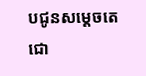បជូនសម្តេចតេជោ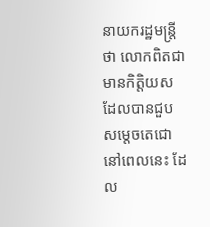នាយករដ្ឋមន្ត្រីថា លោកពិតជាមានកិត្តិយស ដែលបានជួបសម្តេចតេជោនៅពេលនេះ ដែល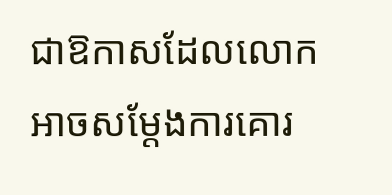ជាឱកាសដែលលោកអាចសម្តែងការគោរ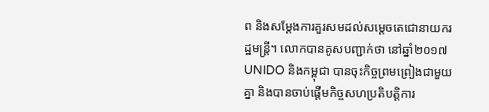ព និងសម្តែងការគួរសមដល់សម្តេចតេជោនាយករដ្ឋមន្ត្រី។ លោកបានគូសបញ្ជាក់ថា នៅឆ្នាំ២០១៧ UNIDO និងកម្ពុជា បានចុះកិច្ចព្រមព្រៀងជាមួយគ្នា និងបានចាប់ផ្តើមកិច្ចសហប្រតិបត្តិការ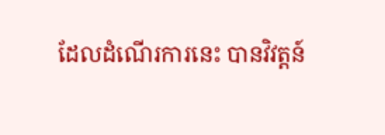ដែលដំណើរការនេះ បានវិវត្តន៍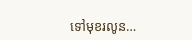ទៅមុខរលូន…